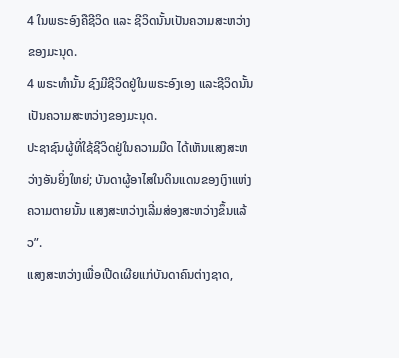4 ໃນພຣະອົງຄືຊີວິດ ແລະ ຊີວິດນັ້ນເປັນຄວາມສະຫວ່າງຂອງມະນຸດ.
4 ພຣະທຳນັ້ນ ຊົງມີຊີວິດຢູ່ໃນພຣະອົງເອງ ແລະຊີວິດນັ້ນເປັນຄວາມສະຫວ່າງຂອງມະນຸດ.
ປະຊາຊົນຜູ້ທີ່ໃຊ້ຊີວິດຢູ່ໃນຄວາມມືດ ໄດ້ເຫັນແສງສະຫວ່າງອັນຍິ່ງໃຫຍ່; ບັນດາຜູ້ອາໄສໃນດິນແດນຂອງເງົາແຫ່ງຄວາມຕາຍນັ້ນ ແສງສະຫວ່າງເລີ່ມສ່ອງສະຫວ່າງຂຶ້ນແລ້ວ”.
ແສງສະຫວ່າງເພື່ອເປີດເຜີຍແກ່ບັນດາຄົນຕ່າງຊາດ,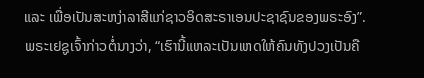ແລະ ເພື່ອເປັນສະຫງ່າລາສີແກ່ຊາວອິດສະຣາເອນປະຊາຊົນຂອງພຣະອົງ”.
ພຣະເຢຊູເຈົ້າກ່າວຕໍ່ນາງວ່າ, “ເຮົານີ້ແຫລະເປັນເຫດໃຫ້ຄົນທັງປວງເປັນຄື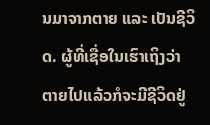ນມາຈາກຕາຍ ແລະ ເປັນຊີວິດ. ຜູ້ທີ່ເຊື່ອໃນເຮົາເຖິງວ່າຕາຍໄປແລ້ວກໍຈະມີຊີວິດຢູ່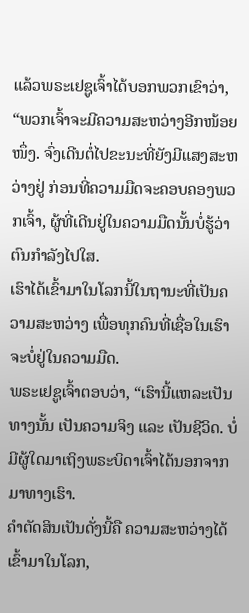ແລ້ວພຣະເຢຊູເຈົ້າໄດ້ບອກພວກເຂົາວ່າ, “ພວກເຈົ້າຈະມີຄວາມສະຫວ່າງອີກໜ້ອຍໜຶ່ງ. ຈົ່ງເດີນຕໍ່ໄປຂະນະທີ່ຍັງມີແສງສະຫວ່າງຢູ່ ກ່ອນທີ່ຄວາມມືດຈະຄອບຄອງພວກເຈົ້າ, ຜູ້ທີ່ເດີນຢູ່ໃນຄວາມມືດນັ້ນບໍ່ຮູ້ວ່າຕົນກຳລັງໄປໃສ.
ເຮົາໄດ້ເຂົ້າມາໃນໂລກນີ້ໃນຖານະທີ່ເປັນຄວາມສະຫວ່າງ ເພື່ອທຸກຄົນທີ່ເຊື່ອໃນເຮົາຈະບໍ່ຢູ່ໃນຄວາມມືດ.
ພຣະເຢຊູເຈົ້າຕອບວ່າ, “ເຮົານີ້ແຫລະເປັນທາງນັ້ນ ເປັນຄວາມຈິງ ແລະ ເປັນຊີວິດ. ບໍ່ມີຜູ້ໃດມາເຖິງພຣະບິດາເຈົ້າໄດ້ນອກຈາກມາທາງເຮົາ.
ຄຳຕັດສິນເປັນດັ່ງນີ້ຄື ຄວາມສະຫວ່າງໄດ້ເຂົ້າມາໃນໂລກ,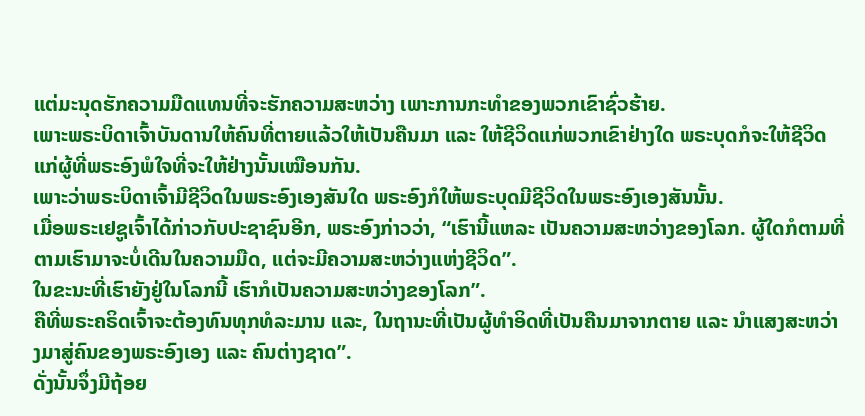ແຕ່ມະນຸດຮັກຄວາມມືດແທນທີ່ຈະຮັກຄວາມສະຫວ່າງ ເພາະການກະທຳຂອງພວກເຂົາຊົ່ວຮ້າຍ.
ເພາະພຣະບິດາເຈົ້າບັນດານໃຫ້ຄົນທີ່ຕາຍແລ້ວໃຫ້ເປັນຄືນມາ ແລະ ໃຫ້ຊີວິດແກ່ພວກເຂົາຢ່າງໃດ ພຣະບຸດກໍຈະໃຫ້ຊີວິດແກ່ຜູ້ທີ່ພຣະອົງພໍໃຈທີ່ຈະໃຫ້ຢ່າງນັ້ນເໝືອນກັນ.
ເພາະວ່າພຣະບິດາເຈົ້າມີຊີວິດໃນພຣະອົງເອງສັນໃດ ພຣະອົງກໍໃຫ້ພຣະບຸດມີຊີວິດໃນພຣະອົງເອງສັນນັ້ນ.
ເມື່ອພຣະເຢຊູເຈົ້າໄດ້ກ່າວກັບປະຊາຊົນອີກ, ພຣະອົງກ່າວວ່າ, “ເຮົານີ້ແຫລະ ເປັນຄວາມສະຫວ່າງຂອງໂລກ. ຜູ້ໃດກໍຕາມທີ່ຕາມເຮົາມາຈະບໍ່ເດີນໃນຄວາມມືດ, ແຕ່ຈະມີຄວາມສະຫວ່າງແຫ່ງຊີວິດ”.
ໃນຂະນະທີ່ເຮົາຍັງຢູ່ໃນໂລກນີ້ ເຮົາກໍເປັນຄວາມສະຫວ່າງຂອງໂລກ”.
ຄືທີ່ພຣະຄຣິດເຈົ້າຈະຕ້ອງທົນທຸກທໍລະມານ ແລະ, ໃນຖານະທີ່ເປັນຜູ້ທຳອິດທີ່ເປັນຄືນມາຈາກຕາຍ ແລະ ນຳແສງສະຫວ່າງມາສູ່ຄົນຂອງພຣະອົງເອງ ແລະ ຄົນຕ່າງຊາດ”.
ດັ່ງນັ້ນຈຶ່ງມີຖ້ອຍ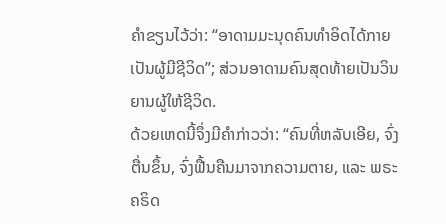ຄຳຂຽນໄວ້ວ່າ: “ອາດາມມະນຸດຄົນທຳອິດໄດ້ກາຍເປັນຜູ້ມີຊີວິດ”; ສ່ວນອາດາມຄົນສຸດທ້າຍເປັນວິນຍານຜູ້ໃຫ້ຊີວິດ.
ດ້ວຍເຫດນີ້ຈຶ່ງມີຄຳກ່າວວ່າ: “ຄົນທີ່ຫລັບເອີຍ, ຈົ່ງຕື່ນຂຶ້ນ, ຈົ່ງຟື້ນຄືນມາຈາກຄວາມຕາຍ, ແລະ ພຣະຄຣິດ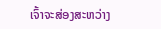ເຈົ້າຈະສ່ອງສະຫວ່າງ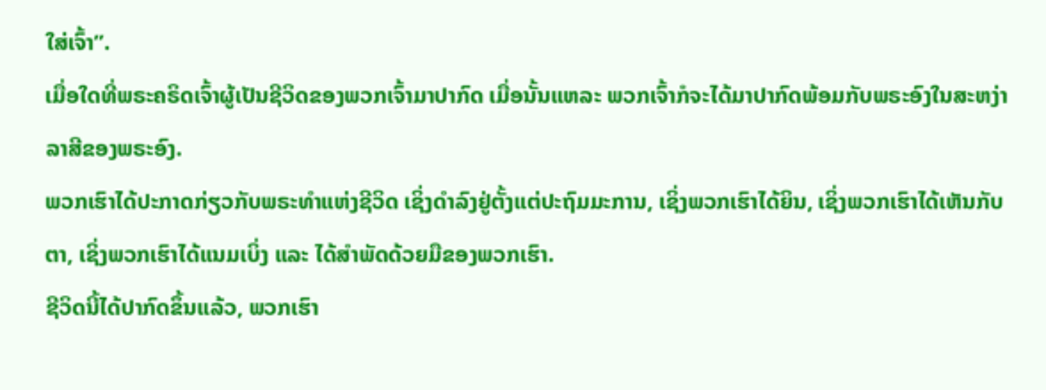ໃສ່ເຈົ້າ”.
ເມື່ອໃດທີ່ພຣະຄຣິດເຈົ້າຜູ້ເປັນຊີວິດຂອງພວກເຈົ້າມາປາກົດ ເມື່ອນັ້ນແຫລະ ພວກເຈົ້າກໍຈະໄດ້ມາປາກົດພ້ອມກັບພຣະອົງໃນສະຫງ່າລາສີຂອງພຣະອົງ.
ພວກເຮົາໄດ້ປະກາດກ່ຽວກັບພຣະທຳແຫ່ງຊີວິດ ເຊິ່ງດຳລົງຢູ່ຕັ້ງແຕ່ປະຖົມມະການ, ເຊິ່ງພວກເຮົາໄດ້ຍິນ, ເຊິ່ງພວກເຮົາໄດ້ເຫັນກັບຕາ, ເຊິ່ງພວກເຮົາໄດ້ແນມເບິ່ງ ແລະ ໄດ້ສຳພັດດ້ວຍມືຂອງພວກເຮົາ.
ຊີວິດນີ້ໄດ້ປາກົດຂຶ້ນແລ້ວ, ພວກເຮົາ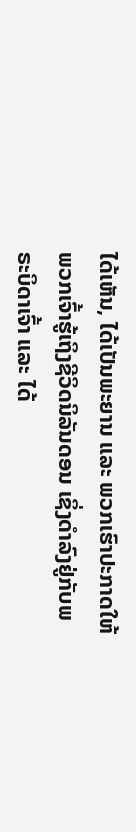ໄດ້ເຫັນ, ໄດ້ເປັນພະຍານ ແລະ ພວກເຮົາປະກາດໃຫ້ພວກເຈົ້າຮູ້ເຖິງຊີວິດນິລັນດອນ ເຊິ່ງດຳລົງຢູ່ກັບພຣະບິດາເຈົ້າ ແລະ ໄດ້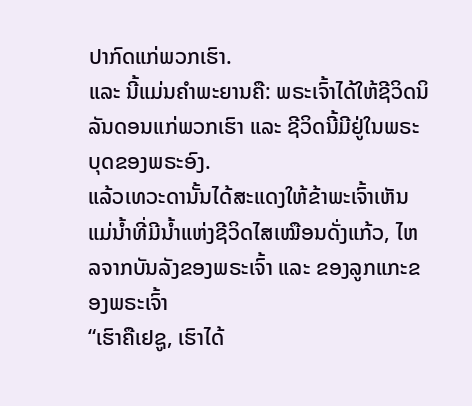ປາກົດແກ່ພວກເຮົາ.
ແລະ ນີ້ແມ່ນຄຳພະຍານຄື: ພຣະເຈົ້າໄດ້ໃຫ້ຊີວິດນິລັນດອນແກ່ພວກເຮົາ ແລະ ຊີວິດນີ້ມີຢູ່ໃນພຣະບຸດຂອງພຣະອົງ.
ແລ້ວເທວະດານັ້ນໄດ້ສະແດງໃຫ້ຂ້າພະເຈົ້າເຫັນແມ່ນ້ຳທີ່ມີນ້ຳແຫ່ງຊີວິດໄສເໝືອນດັ່ງແກ້ວ, ໄຫລຈາກບັນລັງຂອງພຣະເຈົ້າ ແລະ ຂອງລູກແກະຂອງພຣະເຈົ້າ
“ເຮົາຄືເຢຊູ, ເຮົາໄດ້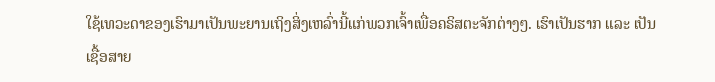ໃຊ້ເທວະດາຂອງເຮົາມາເປັນພະຍານເຖິງສິ່ງເຫລົ່ານີ້ແກ່ພວກເຈົ້າເພື່ອຄຣິສຕະຈັກຕ່າງໆ. ເຮົາເປັນຮາກ ແລະ ເປັນເຊື້ອສາຍ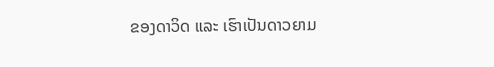ຂອງດາວິດ ແລະ ເຮົາເປັນດາວຍາມ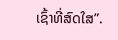ເຊົ້າທີ່ສົດໃສ”.